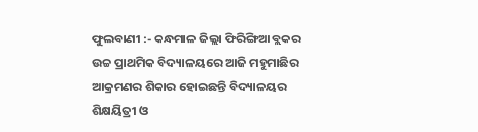ଫୁଲବାଣୀ :- କନ୍ଧମାଳ ଜିଲ୍ଲା ଫିରିଙ୍ଗିଆ ବ୍ଲକର ଉଚ୍ଚ ପ୍ରାଥମିକ ବିଦ୍ୟାଳୟରେ ଆଜି ମହୁମାଛିର ଆକ୍ରମଣର ଶିକାର ହୋଇଛନ୍ତି ବିଦ୍ୟାଳୟର ଶିକ୍ଷୟିତ୍ରୀ ଓ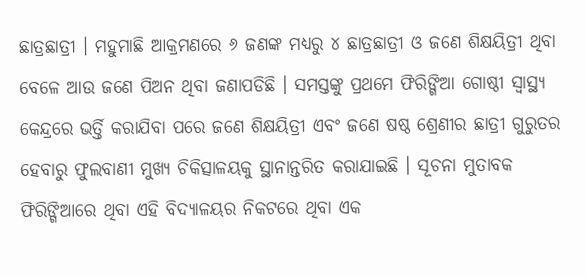ଛାତ୍ରଛାତ୍ରୀ । ମହୁମାଛି ଆକ୍ରମଣରେ ୬ ଜଣଙ୍କ ମଧ୍ୟରୁ ୪ ଛାତ୍ରଛାତ୍ରୀ ଓ ଜଣେ ଶିକ୍ଷୟିତ୍ରୀ ଥିବା ବେଳେ ଆଉ ଜଣେ ପିଅନ ଥିବା ଜଣାପଡିଛି । ସମସ୍ତଙ୍କୁ ପ୍ରଥମେ ଫିରିଙ୍ଗିଆ ଗୋଷ୍ଠୀ ସ୍ୱାସ୍ଥ୍ୟ କେନ୍ଦ୍ରରେ ଭର୍ତ୍ତି କରାଯିବା ପରେ ଜଣେ ଶିକ୍ଷୟିତ୍ରୀ ଏବଂ ଜଣେ ଷଷ୍ଠ ଶ୍ରେଣୀର ଛାତ୍ରୀ ଗୁରୁତର ହେବାରୁ ଫୁଲବାଣୀ ମୁଖ୍ୟ ଚିକିତ୍ସାଳୟକୁ ସ୍ଥାନାନ୍ତରିତ କରାଯାଇଛି । ସୂଚନା ମୁତାବକ ଫିରିଙ୍ଗିଆରେ ଥିବା ଏହି ବିଦ୍ୟାଳୟର ନିକଟରେ ଥିବା ଏକ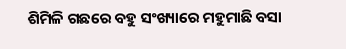ଶିମିଳି ଗଛରେ ବହୁ ସଂଖ୍ୟାରେ ମହୁମାଛି ବସା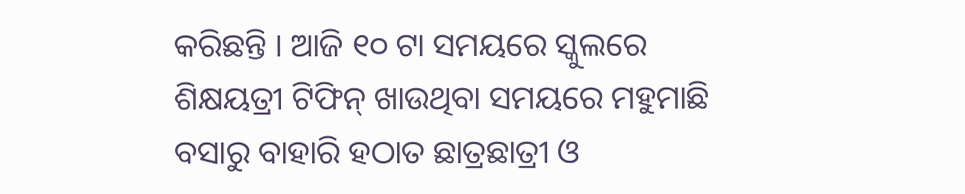କରିଛନ୍ତି । ଆଜି ୧୦ ଟା ସମୟରେ ସ୍କୁଲରେ ଶିକ୍ଷୟତ୍ରୀ ଟିଫିନ୍ ଖାଉଥିବା ସମୟରେ ମହୁମାଛି ବସାରୁ ବାହାରି ହଠାତ ଛାତ୍ରଛାତ୍ରୀ ଓ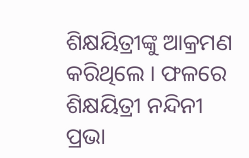ଶିକ୍ଷୟିତ୍ରୀଙ୍କୁ ଆକ୍ରମଣ କରିଥିଲେ । ଫଳରେ ଶିକ୍ଷୟିତ୍ରୀ ନନ୍ଦିନୀ ପ୍ରଭା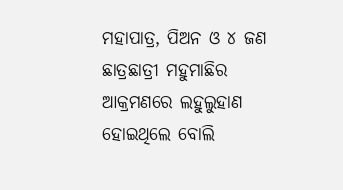ମହାପାତ୍ର, ପିଅନ ଓ ୪ ଜଣ ଛାତ୍ରଛାତ୍ରୀ ମହୁମାଛିର ଆକ୍ରମଣରେ ଲହୁଲୁହାଣ ହୋଇଥିଲେ ବୋଲି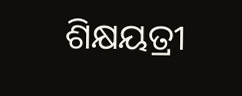ଶିକ୍ଷୟତ୍ରୀ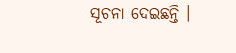ସୂଚନା ଦେଇଛନ୍ତି ।